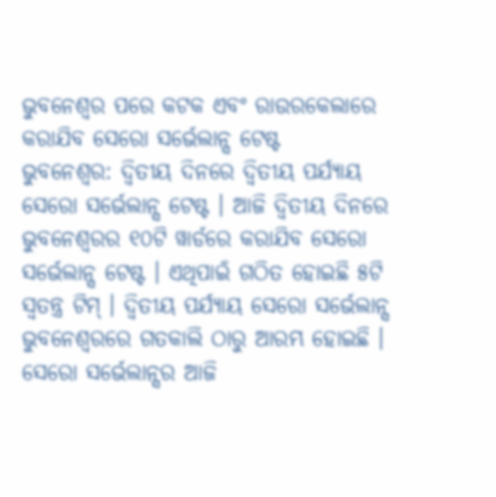ଭୁବନେଶ୍ୱର ପରେ କଟକ ଏବଂ ରାଉରକେଲାରେ କରାଯିବ ସେରୋ ସର୍ଭେଲାନ୍ସ ଟେଷ୍ଟ
ଭୁବନେଶ୍ୱର: ଦ୍ୱିତୀୟ ଦିନରେ ଦ୍ୱିତୀୟ ପର୍ଯ୍ୟାୟ ସେରୋ ସର୍ଭେଲାନ୍ସ ଟେଷ୍ଟ । ଆଜି ଦ୍ୱିତୀୟ ଦିନରେ ଭୁବନେଶ୍ୱରର ୧୦ଟି ୱାର୍ଡରେ କରାଯିବ ସେରୋ ସର୍ଭେଲାନ୍ସ ଟେଷ୍ଟ । ଏଥିପାଇଁ ଗଠିତ ହୋଇଛି ୫ଟି ସ୍ୱତନ୍ତ୍ର ଟିମ୍ । ଦ୍ୱିତୀୟ ପର୍ଯ୍ୟାୟ ସେରୋ ସର୍ଭେଲାନ୍ସ ଭୁବନେଶ୍ୱରରେ ଗତକାଲି ଠାରୁ ଆରମ୍ଭ ହୋଇଛି । ସେରୋ ସର୍ଭେଲାନ୍ସର ଆଜି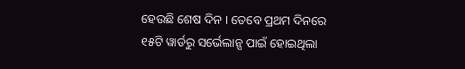ହେଉଛି ଶେଷ ଦିନ । ତେବେ ପ୍ରଥମ ଦିନରେ ୧୫ଟି ୱାର୍ଡରୁ ସର୍ଭେଲାନ୍ସ ପାଇଁ ହୋଇଥିଲା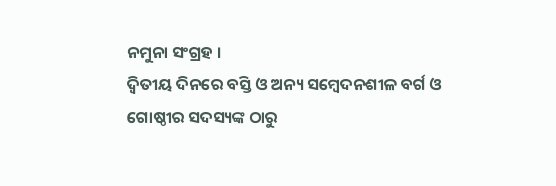ନମୁନା ସଂଗ୍ରହ ।
ଦ୍ୱିତୀୟ ଦିନରେ ବସ୍ତି ଓ ଅନ୍ୟ ସମ୍ବେଦନଶୀଳ ବର୍ଗ ଓ ଗୋଷ୍ଠୀର ସଦସ୍ୟଙ୍କ ଠାରୁ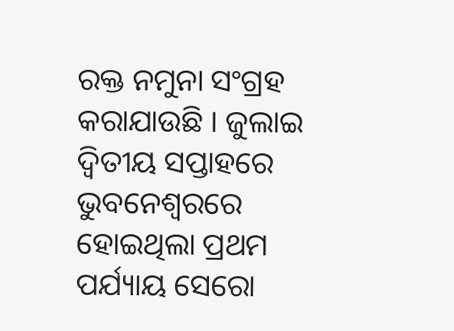ରକ୍ତ ନମୁନା ସଂଗ୍ରହ କରାଯାଉଛି । ଜୁଲାଇ ଦ୍ୱିତୀୟ ସପ୍ତାହରେ ଭୁବନେଶ୍ୱରରେ ହୋଇଥିଲା ପ୍ରଥମ ପର୍ଯ୍ୟାୟ ସେରୋ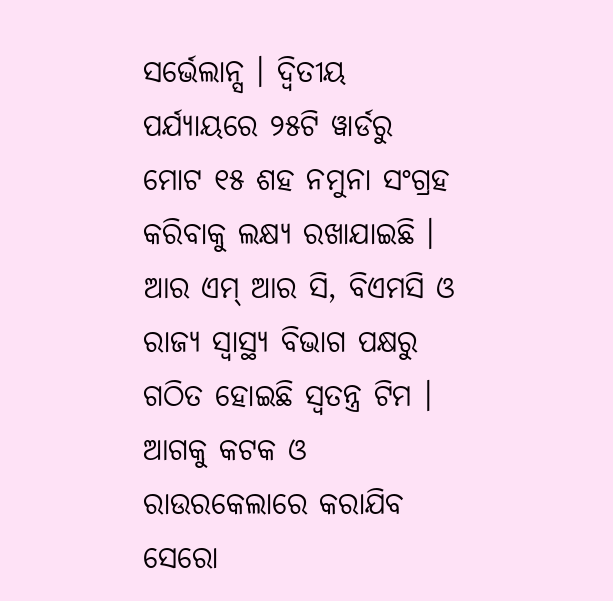ସର୍ଭେଲାନ୍ସ । ଦ୍ୱିତୀୟ ପର୍ଯ୍ୟାୟରେ ୨୫ଟି ୱାର୍ଡରୁ ମୋଟ ୧୫ ଶହ ନମୁନା ସଂଗ୍ରହ କରିବାକୁ ଲକ୍ଷ୍ୟ ରଖାଯାଇଛି । ଆର ଏମ୍ ଆର ସି, ବିଏମସି ଓ ରାଜ୍ୟ ସ୍ୱାସ୍ଥ୍ୟ ବିଭାଗ ପକ୍ଷରୁ ଗଠିତ ହୋଇଛି ସ୍ୱତନ୍ତ୍ର ଟିମ । ଆଗକୁ କଟକ ଓ ରାଉରକେଲାରେ କରାଯିବ ସେରୋ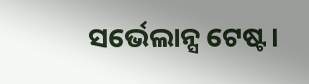ସର୍ଭେଲାନ୍ସ ଟେଷ୍ଟ।